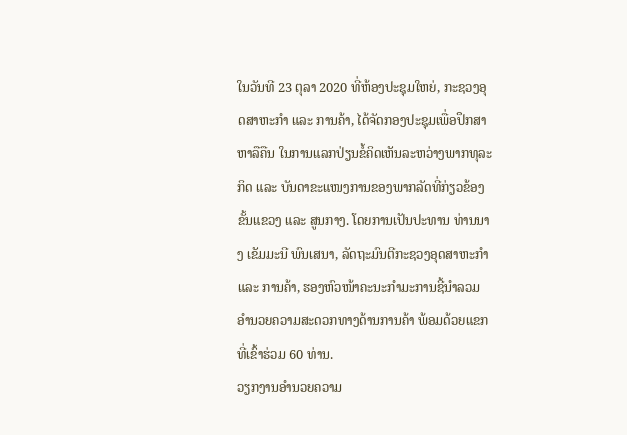ໃນວັນທີ 23 ຕຸລາ 2020 ທີ່ຫ້ອງປະຊຸມໃຫຍ່, ກະຊວງອຸດສາຫະກໍາ ແລະ ການຄ້າ, ໄດ້ຈັດກອງປະຊຸມເພື່ອປຶກສາຫາລືຄືນ ໃນການແລກປ່ຽນຂໍ້ຄິດເຫັນລະຫວ່າງພາກທຸລະກິດ ແລະ ບັນດາຂະແໜງການຂອງພາກລັດທີ່ກ່ຽວຂ້ອງຂັ້ນແຂວງ ແລະ ສູນກາງ. ໂດຍການເປັນປະທານ ທ່ານນາງ ເຂັມມະນີ ພົນເສນາ, ລັດຖະມົນຕີກະຊວງອຸດສາຫະກໍາ ແລະ ການຄ້າ, ຮອງຫົວໜ້າຄະນະກໍາມະການຊີ້ນໍາລວມອໍານວຍຄວາມສະດວກທາງດ້ານການຄ້າ ພ້ອມດ້ວຍແຂກທີ່ເຂົ້າຮ່ວມ 60 ທ່ານ.
ວຽກງານອໍານວຍຄວາມ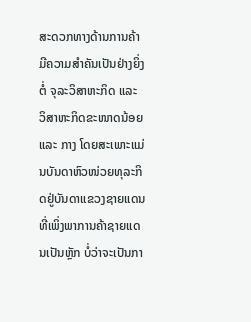ສະດວກທາງດ້ານການຄ້າ ມີຄວາມສຳຄັນເປັນຢ່າງຍິ່ງຕໍ່ ຈຸລະວິສາຫະກິດ ແລະ ວິສາຫະກິດຂະໜາດນ້ອຍ ແລະ ກາງ ໂດຍສະເພາະແມ່ນບັນດາຫົວໜ່ວຍທຸລະກິດຢູ່ບັນດາແຂວງຊາຍແດນ ທີ່ເພິ່ງພາການຄ້າຊາຍແດນເປັນຫຼັກ ບໍ່ວ່າຈະເປັນກາ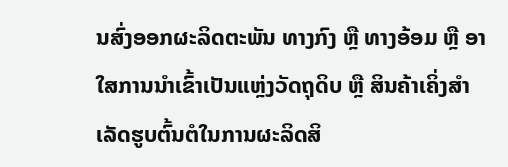ນສົ່ງອອກຜະລິດຕະພັນ ທາງກົງ ຫຼື ທາງອ້ອມ ຫຼື ອາໃສການນຳເຂົ້າເປັນແຫຼ່ງວັດຖຸດິບ ຫຼື ສິນຄ້າເຄິ່ງສຳເລັດຮູບຕົ້ນຕໍໃນການຜະລິດສິ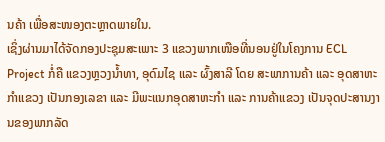ນຄ້າ ເພື່ອສະໜອງຕະຫຼາດພາຍໃນ.
ເຊິ່ງຜ່ານມາໄດ້ຈັດກອງປະຊຸມສະເພາະ 3 ແຂວງພາກເໜືອທີ່ນອນຢູ່ໃນໂຄງການ ECL Project ກໍ່ຄື ແຂວງຫຼວງນ້ຳທາ, ອຸດົມໄຊ ແລະ ຜົ້ງສາລີ ໂດຍ ສະພາການຄ້າ ແລະ ອຸດສາຫະກໍາແຂວງ ເປັນກອງເລຂາ ແລະ ມີພະແນກອຸດສາຫະກໍາ ແລະ ການຄ້າແຂວງ ເປັນຈຸດປະສານງານຂອງພາກລັດ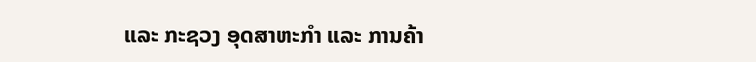ແລະ ກະຊວງ ອຸດສາຫະກໍາ ແລະ ການຄ້າ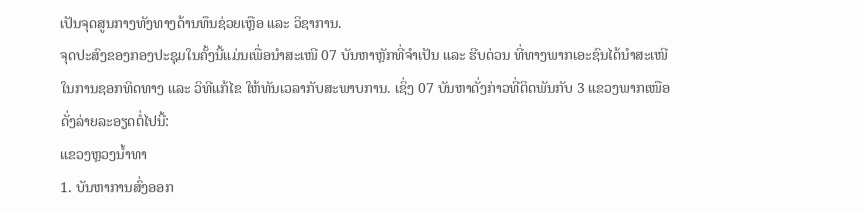ເປັນຈຸດສູນກາງທັງທາງດ້ານທຶນຊ່ວຍເຫຼືອ ແລະ ວິຊາການ.
ຈຸດປະສົງຂອງກອງປະຊຸມໃນຄັ້ງນີ້ແມ່ນເພື່ອນໍາສະເໜີ 07 ບັນຫາຫຼັກທີ່ຈໍາເປັນ ແລະ ຮີບດ່ວນ ທີ່ທາງພາກເອະຊົນໄດ້ນໍາສະເໜີ ໃນການຊອກທິດທາງ ແລະ ວິທີແກ້ໄຂ ໃຫ້ທັນເວລາກັບສະພາບການ. ເຊິ່ງ 07 ບັນຫາດັ່ງກ່າວທີ່ຕິດພັນກັບ 3 ແຂວງພາກເໜືອ ດັ່ງລ່າຍລະອຽດຕໍ່ໄປນີ້:
ແຂວງຫຼວງນໍ້າທາ
1. ບັນຫາການສົ່ງອອກ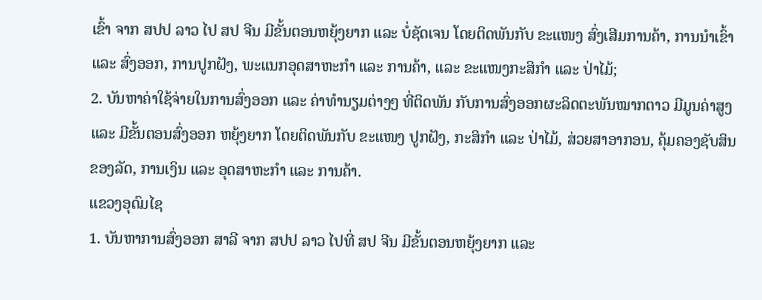ເຂົ້າ ຈາກ ສປປ ລາວ ໄປ ສປ ຈີນ ມີຂັ້ນຕອນຫຍຸ້ງຍາກ ແລະ ບໍ່ຊັດເຈນ ໂດຍຕິດພັນກັບ ຂະແໜງ ສົ່ງເສີມການຄ້າ, ການນໍາເຂົ້າ ແລະ ສົ່ງອອກ, ການປູກຝັງ, ພະແນກອຸດສາຫະກໍາ ແລະ ການຄ້າ, ແລະ ຂະແໜງກະສິກໍາ ແລະ ປ່າໄມ້;
2. ບັນຫາຄ່າໃຊ້ຈ່າຍໃນການສົ່ງອອກ ແລະ ຄ່າທໍານຽມຕ່າງໆ ທີ່ຕິດພັນ ກັບການສົ່ງອອກຜະລິດຕະພັນໝາກຕາວ ມີມູນຄ່າສູງ ແລະ ມີຂັ້ນຕອນສົ່ງອອກ ຫຍຸ້ງຍາກ ໂດຍຕິດພັນກັບ ຂະແໜງ ປູກຝັງ, ກະສິກໍາ ແລະ ປ່າໄມ້, ສ່ວຍສາອາກອນ, ຄຸ້ມຄອງຊັບສິນຂອງລັດ, ການເງິນ ແລະ ອຸດສາຫະກໍາ ແລະ ການຄ້າ.
ແຂວງອຸດົມໄຊ
1. ບັນຫາການສົ່ງອອກ ສາລີ ຈາກ ສປປ ລາວ ໄປທີ່ ສປ ຈີນ ມີຂັ້ນຕອນຫຍຸ້ງຍາກ ແລະ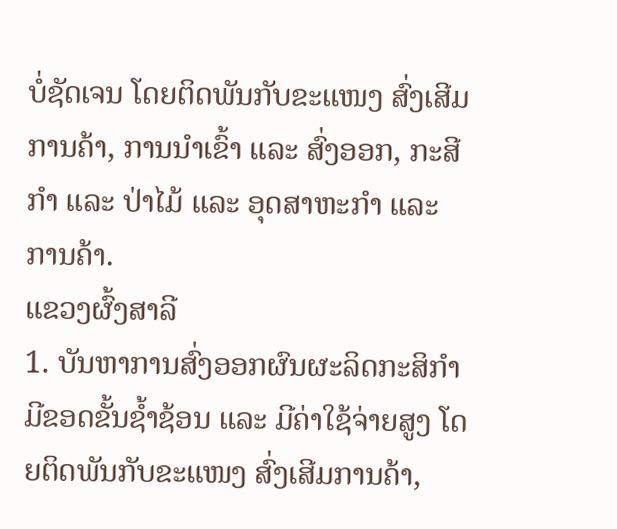ບໍ່ຊັດເຈນ ໂດຍຕິດພັນກັບຂະແໜງ ສົ່ງເສີມການຄ້າ, ການນໍາເຂົ້າ ແລະ ສົ່ງອອກ, ກະສີກໍາ ແລະ ປ່າໄມ້ ແລະ ອຸດສາຫະກໍາ ແລະ ການຄ້າ.
ແຂວງຜົ້ງສາລີ
1. ບັນຫາການສົ່ງອອກຜົນຜະລິດກະສິກໍາມີຂອດຂັ້ນຊໍ້າຊ້ອນ ແລະ ມີຄ່າໃຊ້ຈ່າຍສູງ ໂດຍຕິດພັນກັບຂະແໜງ ສົ່ງເສີມການຄ້າ,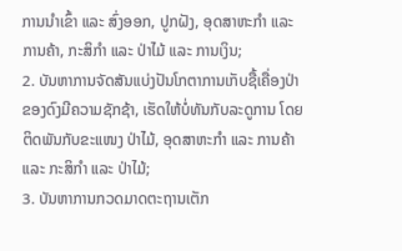ການນໍາເຂົ້າ ແລະ ສົ່ງອອກ, ປູກຝັງ, ອຸດສາຫະກໍາ ແລະ ການຄ້າ, ກະສິກໍາ ແລະ ປ່າໄມ້ ແລະ ການເງິນ;
2. ບັນຫາການຈັດສັນແບ່ງປັນໂກຕາການເກັບຊື້ເຄື່ອງປ່າຂອງດົງມີຄວາມຊັກຊ້າ, ເຮັດໃຫ້ບໍ່ທັນກັບລະດູການ ໂດຍຕິດພັນກັບຂະແໜງ ປ່າໄມ້, ອຸດສາຫະກໍາ ແລະ ການຄ້າ ແລະ ກະສິກໍາ ແລະ ປ່າໄມ້;
3. ບັນຫາການກວດມາດຕະຖານເຕັກ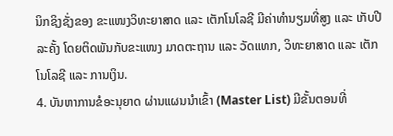ນິກຊິງຊັ່ງຂອງ ຂະແໜງວິທະຍາສາດ ແລະ ເຕັກໂນໂລຊີ ມີຄ່າທໍານຽມທີ່ສູງ ແລະ ເກັບປີລະຄັ້ງ ໂດຍຕິດພັນກັບຂະແໜງ ມາດຕະຖານ ແລະ ວັດແທກ, ວິທະຍາສາດ ແລະ ເຕັກໂນໂລຊີ ແລະ ການເງິນ.
4. ບັນຫາການຂໍອະນຸຍາດ ຜ່ານແຜນນໍາເຂົ້າ (Master List) ມີຂັ້ນຕອນທີ່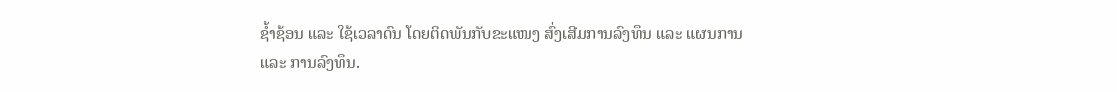ຊໍ້າຊ້ອນ ແລະ ໃຊ້ເວລາດົນ ໂດຍຕິດພັນກັບຂະແໜງ ສົ່ງເສີມການລົງທຶນ ແລະ ແຜນການ ແລະ ການລົງທຶນ.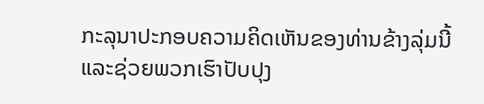ກະລຸນາປະກອບຄວາມຄິດເຫັນຂອງທ່ານຂ້າງລຸ່ມນີ້ ແລະຊ່ວຍພວກເຮົາປັບປຸງ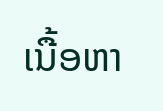ເນື້ອຫາ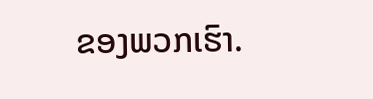ຂອງພວກເຮົາ.